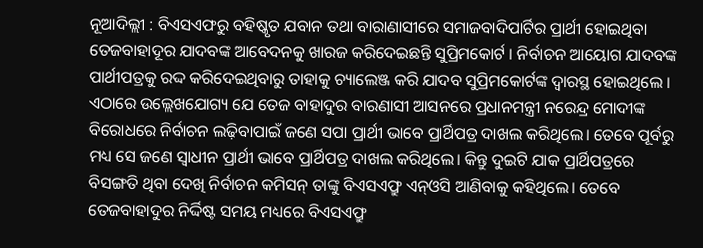ନୂଆଦିଲ୍ଲୀ : ବିଏସଏଫରୁ ବହିଷ୍କୃତ ଯବାନ ତଥା ବାରାଣାସୀରେ ସମାଜବାଦିପାର୍ଟିର ପ୍ରାର୍ଥୀ ହୋଇଥିବା ତେଜବାହାଦୂର ଯାଦବଙ୍କ ଆବେଦନକୁ ଖାରଜ କରିଦେଇଛନ୍ତି ସୁପ୍ରିମକୋର୍ଟ । ନିର୍ବାଚନ ଆୟୋଗ ଯାଦବଙ୍କ ପାର୍ଥୀପତ୍ରକୁ ରଦ୍ଦ କରିଦେଇଥିବାରୁ ତାହାକୁ ଚ୍ୟାଲେଞ୍ଜ କରି ଯାଦବ ସୁପ୍ରିମକୋର୍ଟଙ୍କ ଦ୍ୱାରସ୍ଥ ହୋଇଥିଲେ ।
ଏଠାରେ ଉଲ୍ଲେଖଯୋଗ୍ୟ ଯେ ତେଜ ବାହାଦୁର ବାରଣାସୀ ଆସନରେ ପ୍ରଧାନମନ୍ତ୍ରୀ ନରେନ୍ଦ୍ର ମୋଦୀଙ୍କ ବିରୋଧରେ ନିର୍ବାଚନ ଲଢ଼ିବାପାଇଁ ଜଣେ ସପା ପ୍ରାର୍ଥୀ ଭାବେ ପ୍ରାର୍ଥିପତ୍ର ଦାଖଲ କରିଥିଲେ। ତେବେ ପୂର୍ବରୁ ମଧ୍ୟ ସେ ଜଣେ ସ୍ବାଧୀନ ପ୍ରାର୍ଥୀ ଭାବେ ପ୍ରାର୍ଥିପତ୍ର ଦାଖଲ କରିଥିଲେ। କିନ୍ତୁ ଦୁଇଟି ଯାକ ପ୍ରାର୍ଥିପତ୍ରରେ ବିସଙ୍ଗତି ଥିବା ଦେଖି ନିର୍ବାଚନ କମିସନ୍ ତାଙ୍କୁ ବିଏସଏଫ୍ରୁ ଏନ୍ଓସି ଆଣିବାକୁ କହିଥିଲେ। ତେବେ ତେଜବାହାଦୁର ନିର୍ଦ୍ଦିଷ୍ଟ ସମୟ ମଧ୍ୟରେ ବିଏସଏଫ୍ରୁ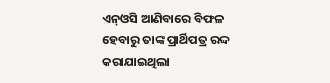ଏନ୍ଓସି ଆଣିବାରେ ବିଫଳ ହେବାରୁ ତାଙ୍କ ପ୍ରାର୍ଥିପତ୍ର ରଦ୍ଦ କରାଯାଇଥିଲା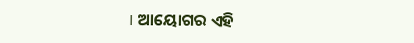। ଆୟୋଗର ଏହି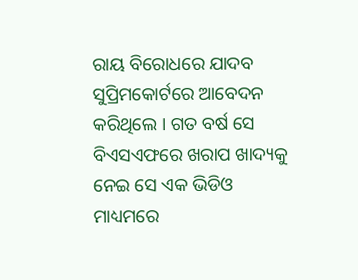ରାୟ ବିରୋଧରେ ଯାଦବ ସୁପ୍ରିମକୋର୍ଟରେ ଆବେଦନ କରିଥିଲେ । ଗତ ବର୍ଷ ସେ ବିଏସଏଫରେ ଖରାପ ଖାଦ୍ୟକୁ ନେଇ ସେ ଏକ ଭିଡିଓ ମାଧ୍ୟମରେ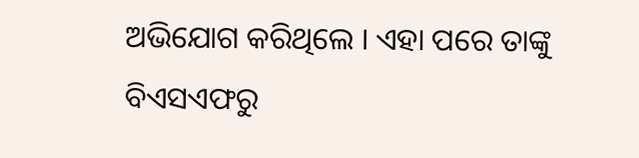ଅଭିଯୋଗ କରିଥିଲେ । ଏହା ପରେ ତାଙ୍କୁ ବିଏସଏଫରୁ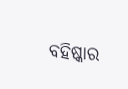ବହିଷ୍କାର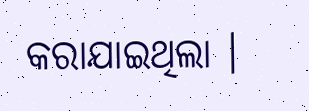କରାଯାଇଥିଲା ।